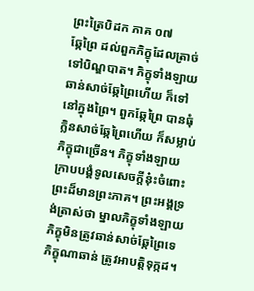ព្រះត្រៃបិដក ភាគ ០៧
ឆ្កែព្រៃ ដល់ពួកភិក្ខុដែលត្រាច់ទៅបិណ្ឌបាត។ ភិក្ខុទាំងឡាយ ឆាន់សាច់ឆ្កែព្រៃហើយ ក៏ទៅនៅក្នុងព្រៃ។ ពួកឆ្កែព្រៃ បានធុំក្លិនសាច់ឆ្កែព្រៃហើយ ក៏សម្លាប់ភិក្ខុជាច្រើន។ ភិក្ខុទាំងឡាយ ក្រាបបង្គំទូលសេចក្តីនុ៎ះចំពោះព្រះដ៏មានព្រះភាគ។ ព្រះអង្គទ្រង់ត្រាស់ថា ម្នាលភិក្ខុទាំងឡាយ ភិក្ខុមិនត្រូវឆាន់សាច់ឆ្កែព្រៃទេ ភិក្ខុណាឆាន់ ត្រូវអាបត្តិទុក្កដ។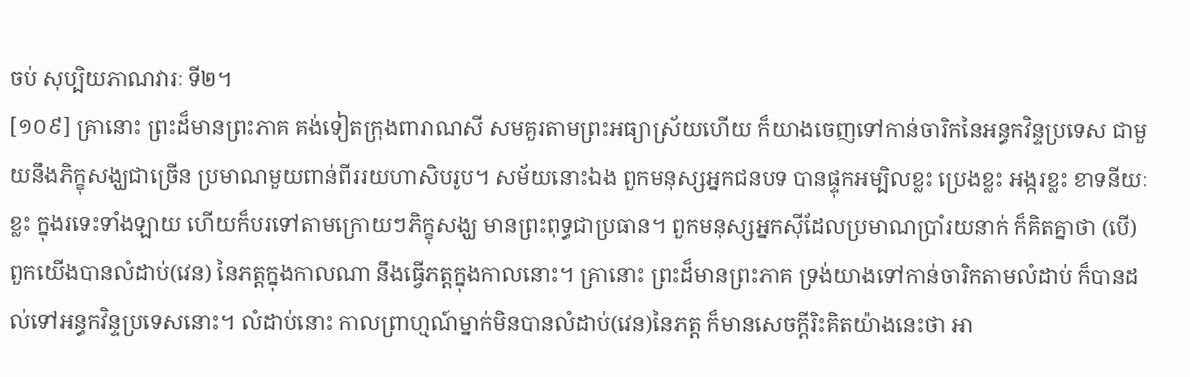ចប់ សុប្បិយភាណវារៈ ទី២។
[១០៩] គ្រានោះ ព្រះដ៏មានព្រះភាគ គង់ទៀតក្រុងពារាណសី សមគួរតាមព្រះអធ្យាស្រ័យហើយ ក៏យាងចេញទៅកាន់ចារិកនៃអន្ធកវិន្ទប្រទេស ជាមួយនឹងភិក្ខុសង្ឃជាច្រើន ប្រមាណមួយពាន់ពីររយហាសិបរូប។ សម័យនោះឯង ពួកមនុស្សអ្នកជនបទ បានផ្ទុកអម្បិលខ្លះ ប្រេងខ្លះ អង្ករខ្លះ ខាទនីយៈខ្លះ ក្នុងរទេះទាំងឡាយ ហើយក៏បរទៅតាមក្រោយៗភិក្ខុសង្ឃ មានព្រះពុទ្ធជាប្រធាន។ ពួកមនុស្សអ្នកស៊ីដែលប្រមាណប្រាំរយនាក់ ក៏គិតគ្នាថា (បើ) ពួកយើងបានលំដាប់(វេន) នៃភត្តក្នុងកាលណា នឹងធ្វើភត្តក្នុងកាលនោះ។ គ្រានោះ ព្រះដ៏មានព្រះភាគ ទ្រង់យាងទៅកាន់ចារិកតាមលំដាប់ ក៏បានដល់ទៅអន្ធកវិន្ទប្រទេសនោះ។ លំដាប់នោះ កាលព្រាហ្មណ៍ម្នាក់មិនបានលំដាប់(វេន)នៃភត្ត ក៏មានសេចក្តីរិះគិតយ៉ាងនេះថា អា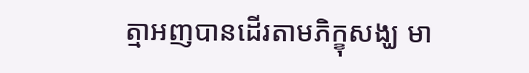ត្មាអញបានដើរតាមភិក្ខុសង្ឃ មា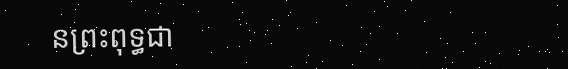នព្រះពុទ្ធជា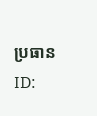ប្រធាន
ID: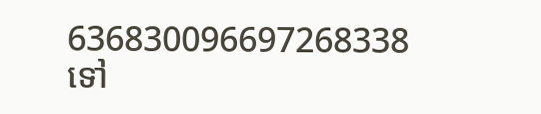636830096697268338
ទៅ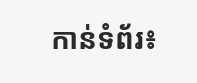កាន់ទំព័រ៖